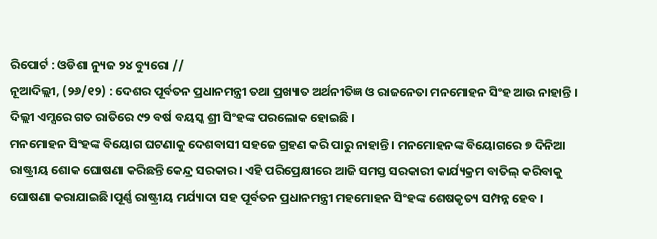ରିପୋର୍ଟ : ଓଡିଶା ନ୍ୟୁଜ ୨୪ ବ୍ୟୁରୋ //
ନୂଆଦିଲ୍ଲୀ, (୨୬/୧୨) : ଦେଶର ପୂର୍ବତନ ପ୍ରଧାନମନ୍ତ୍ରୀ ତଥା ପ୍ରଖ୍ୟାତ ଅର୍ଥନୀତିଜ୍ଞ ଓ ରାଜନେତା ମନମୋହନ ସିଂହ ଆଉ ନାହାନ୍ତି । ଦିଲ୍ଲୀ ଏମ୍ସରେ ଗତ ରାତିରେ ୯୨ ବର୍ଷ ବୟସ୍କ ଶ୍ରୀ ସିଂହଙ୍କ ପରଲୋକ ହୋଇଛି ।
ମନମୋହନ ସିଂହଙ୍କ ବିୟୋଗ ଘଟଣାକୁ ଦେଶବାସୀ ସହଜେ ଗ୍ରହଣ କରି ପାରୁ ନାହାନ୍ତି । ମନମୋହନଙ୍କ ବିୟୋଗରେ ୭ ଦିନିଆ ରାଷ୍ଟ୍ରୀୟ ଶୋକ ଘୋଷଣା କରିଛନ୍ତି କେନ୍ଦ୍ର ସରକାର। ଏହି ପରିପ୍ରେକ୍ଷୀରେ ଆଜି ସମସ୍ତ ସରକାରୀ କାର୍ଯ୍ୟକ୍ରମ ବାତିଲ୍ କରିବାକୁ ଘୋଷଣା କରାଯାଇଛି।ପୂର୍ଣ୍ଣ ରାଷ୍ଟ୍ରୀୟ ମର୍ଯ୍ୟାଦା ସହ ପୂର୍ବତନ ପ୍ରଧାନମନ୍ତ୍ରୀ ମହମୋହନ ସିଂହଙ୍କ ଶେଷକୃତ୍ୟ ସମ୍ପନ୍ନ ହେବ ।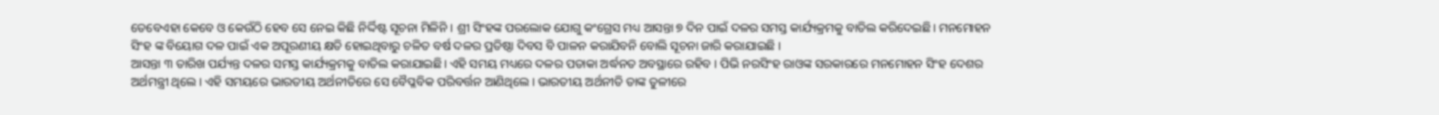ତେବେଏହା କେବେ ଓ କେଉଁଠି ହେବ ସେ ନେଇ କିଛି ନିର୍ଦ୍ଦିଷ୍ଟ ସୂଚନା ମିଳିନି । ଶ୍ରୀ ସିଂହଙ୍କ ପରଲୋକ ଯୋଗୁ କଂଗ୍ରେସ ମଧ୍ୟ ଆସନ୍ତା ୭ ଦିନ ପାଇଁ ଦଳର ସମସ୍ତ କାର୍ଯ୍ୟକ୍ରମକୁ ବାତିଲ କରିଦେଇଛି। ମନମୋହନ ସିଂହ ଙ୍କ ବିୟୋଗ ଦଳ ପାଇଁ ଏକ ଅପୂରଣୀୟ କ୍ଷତି ହୋଇଥିବାରୁ ଚଳିତ ବର୍ଷ ଦଳର ପ୍ରତିଷ୍ଠା ଦିବସ ବି ପାଳନ କରାଯିବନି ବୋଲି ସୂଚନା ଜାରି କରାଯାଇଛି ।
ଆସନ୍ତା ୩ ତାରିଖ ପର୍ଯ୍ୟନ୍ତ ଦଳର ସମସ୍ତ କାର୍ଯ୍ୟକ୍ରମକୁ ବାତିଲ କରାଯାଇଛି। ଏହି ସମୟ ମଧ୍ୟରେ ଦଳର ପତାକା ଅର୍ଦ୍ଧନତ ଅବସ୍ଥାରେ ରହିବ । ପିଭି ନରସିଂହ ରାଓଙ୍କ ସରକାରରେ ମନମୋହନ ସିଂହ ଦେଶର ଅର୍ଥମନ୍ତ୍ରୀ ଥିଲେ । ଏହି ସମୟରେ ଭାରତୀୟ ଅର୍ଥନୀତିରେ ସେ ବୈପ୍ଳବିକ ପରିବର୍ତ୍ତନ ଆଣିଥିଲେ । ଭାରତୀୟ ଅର୍ଥନୀତି ତାଙ୍କ ତୁଳୀରେ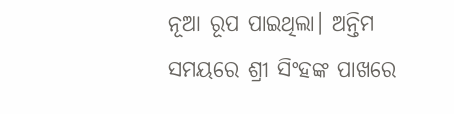ନୂଆ ରୂପ ପାଇଥିଲା। ଅନ୍ତିମ ସମୟରେ ଶ୍ରୀ ସିଂହଙ୍କ ପାଖରେ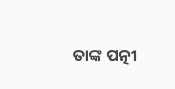ତାଙ୍କ ପତ୍ନୀ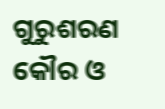ଗୁରୁଶରଣ କୌର ଓ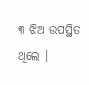୩ ଝିଅ ଉପସ୍ଥିତ ଥିଲେ ।